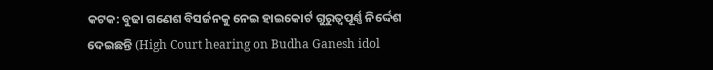କଟକ: ବୁଢା ଗଣେଶ ବିସର୍ଜନକୁ ନେଇ ହାଇକୋର୍ଟ ଗୁରୁତ୍ୱପୂର୍ଣ୍ଣ ନିର୍ଦ୍ଦେଶ ଦେଇଛନ୍ତି (High Court hearing on Budha Ganesh idol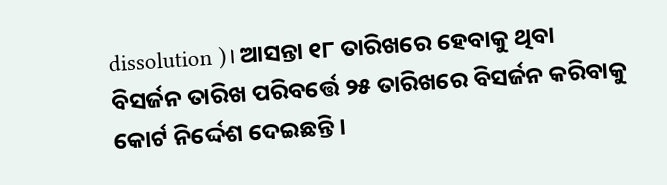dissolution )। ଆସନ୍ତା ୧୮ ତାରିଖରେ ହେବାକୁ ଥିବା ବିସର୍ଜନ ତାରିଖ ପରିବର୍ତ୍ତେ ୨୫ ତାରିଖରେ ବିସର୍ଜନ କରିବାକୁ କୋର୍ଟ ନିର୍ଦ୍ଦେଶ ଦେଇଛନ୍ତି ।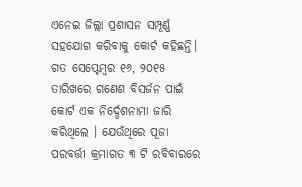ଏନେଇ ଜିଲ୍ଲା ପ୍ରଶାସନ ସମ୍ପୂର୍ଣ୍ଣ ସହଯୋଗ କରିବାକୁ କୋର୍ଟ କହିଛନ୍ତି।
ଗତ ସେପ୍ଟେମ୍ବର ୧୬, ୨୦୧୫ ତାରିଖରେ ଗଣେଶ ବିସର୍ଜନ ପାଇଁ କୋର୍ଟ ଏକ ନିର୍ଦ୍ଦେଶନାମା ଜାରି କରିଥିଲେ । ଯେଉଁଥିରେ ପୂଜା ପରବର୍ତ୍ତୀ କ୍ରମାଗତ ୩ ଟି ରବିବାରରେ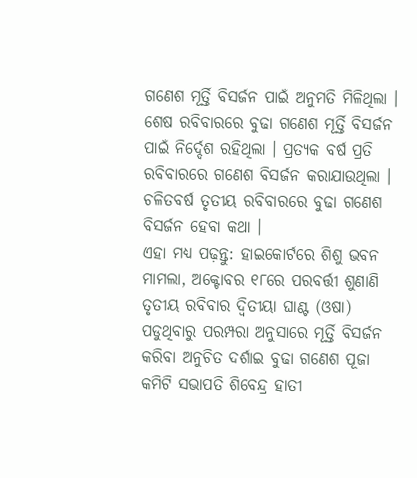ଗଣେଶ ମୂର୍ତ୍ତି ବିସର୍ଜନ ପାଇଁ ଅନୁମତି ମିଳିଥିଲା । ଶେଷ ରବିବାରରେ ବୁଢା ଗଣେଶ ମୂର୍ତ୍ତି ବିସର୍ଜନ ପାଇଁ ନିର୍ଦ୍ଦେଶ ରହିଥିଲା । ପ୍ରତ୍ୟକ ବର୍ଷ ପ୍ରତି ରବିବାରରେ ଗଣେଶ ବିସର୍ଜନ କରାଯାଉଥିଲା । ଚଳିତବର୍ଷ ତୃତୀୟ ରବିବାରରେ ବୁଢା ଗଣେଶ ବିସର୍ଜନ ହେବା କଥା ।
ଏହା ମଧ୍ୟ ପଢ଼ନ୍ତୁ: ହାଇକୋର୍ଟରେ ଶିଶୁ ଭବନ ମାମଲା, ଅକ୍ଟୋବର ୧୮ରେ ପରବର୍ତ୍ତୀ ଶୁଣାଣି
ତୃତୀୟ ରବିବାର ଦ୍ଵିତୀୟା ଘାଣ୍ଟ (ଓଷା) ପଡୁଥିବାରୁ ପରମ୍ପରା ଅନୁସାରେ ମୂର୍ତ୍ତି ବିସର୍ଜନ କରିବା ଅନୁଚିତ ଦର୍ଶାଇ ବୁଢା ଗଣେଶ ପୂଜା କମିଟି ସଭାପତି ଶିବେନ୍ଦ୍ର ହାତୀ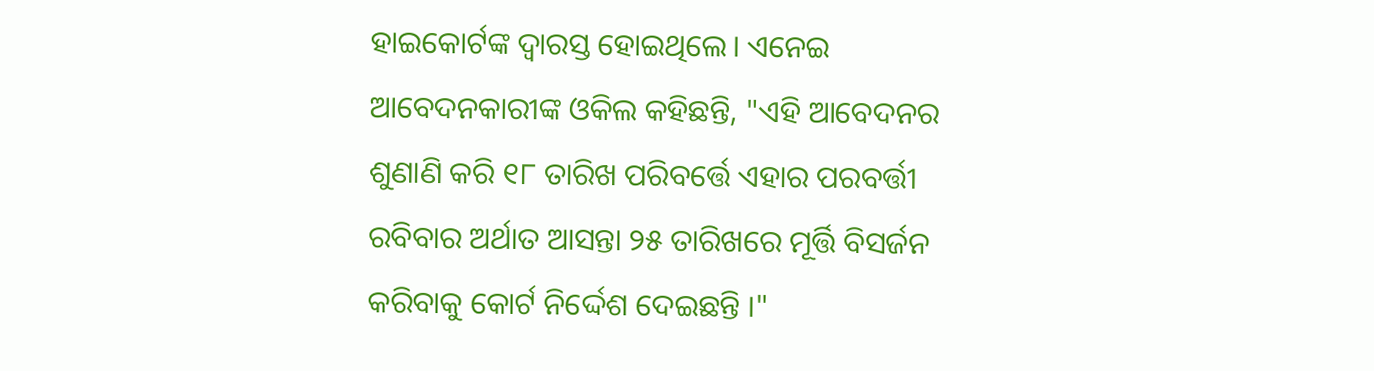ହାଇକୋର୍ଟଙ୍କ ଦ୍ୱାରସ୍ତ ହୋଇଥିଲେ। ଏନେଇ ଆବେଦନକାରୀଙ୍କ ଓକିଲ କହିଛନ୍ତି, "ଏହି ଆବେଦନର ଶୁଣାଣି କରି ୧୮ ତାରିଖ ପରିବର୍ତ୍ତେ ଏହାର ପରବର୍ତ୍ତୀ ରବିବାର ଅର୍ଥାତ ଆସନ୍ତା ୨୫ ତାରିଖରେ ମୂର୍ତ୍ତି ବିସର୍ଜନ କରିବାକୁ କୋର୍ଟ ନିର୍ଦ୍ଦେଶ ଦେଇଛନ୍ତି ।"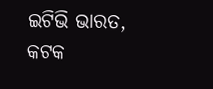ଇଟିଭି ଭାରତ, କଟକ